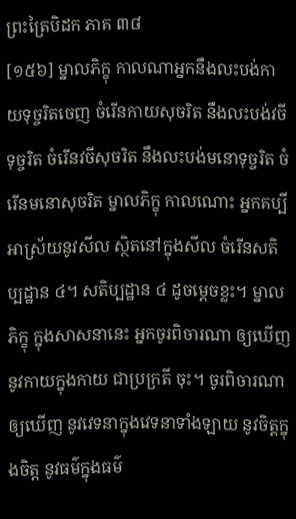ព្រះត្រៃបិដក ភាគ ៣៨
[១៥៦] ម្នាលភិក្ខុ កាលណាអ្នកនឹងលះបង់កាយទុច្ចរិតចេញ ចំរើនកាយសុចរិត នឹងលះបង់វចីទុច្ចរិត ចំរើនវចីសុចរិត នឹងលះបង់មនោទុច្ចរិត ចំរើនមនោសុចរិត ម្នាលភិក្ខុ កាលណោះ អ្នកគប្បីអាស្រ័យនូវសីល ស្ថិតនៅក្នុងសីល ចំរើនសតិប្បដ្ឋាន ៤។ សតិប្បដ្ឋាន ៤ ដូចម្តេចខ្លះ។ ម្នាលភិក្ខុ ក្នុងសាសនានេះ អ្នកចូរពិចារណា ឲ្យឃើញនូវកាយក្នុងកាយ ជាប្រក្រតី ចុះ។ ចូរពិចារណាឲ្យឃើញ នូវវេទនាក្នុងវេទនាទាំងឡាយ នូវចិត្តក្នុងចិត្ត នូវធម៌ក្នុងធម៌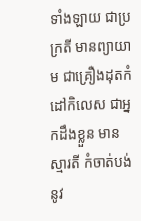ទាំងឡាយ ជាប្រក្រតី មានព្យាយាម ជាគ្រឿងដុតកំដៅកិលេស ជាអ្នកដឹងខ្លួន មានស្មារតី កំចាត់បង់ នូវ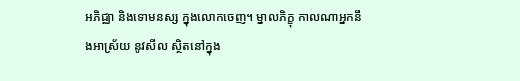អភិជ្ឈា និងទោមនស្ស ក្នុងលោកចេញ។ ម្នាលភិក្ខុ កាលណាអ្នកនឹងអាស្រ័យ នូវសីល ស្ថិតនៅក្នុង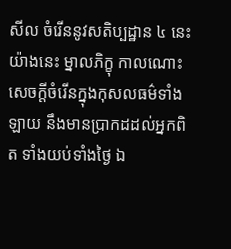សីល ចំរើននូវសតិប្បដ្ឋាន ៤ នេះ យ៉ាងនេះ ម្នាលភិក្ខុ កាលណោះ សេចក្តីចំរើនក្នុងកុសលធម៌ទាំងឡាយ នឹងមានប្រាកដដល់អ្នកពិត ទាំងយប់ទាំងថ្ងៃ ឯ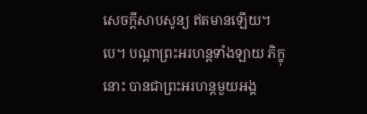សេចក្តីសាបសូន្យ ឥតមានឡើយ។បេ។ បណ្តាព្រះអរហន្តទាំងឡាយ ភិក្ខុនោះ បានជាព្រះអរហន្តមួយអង្គ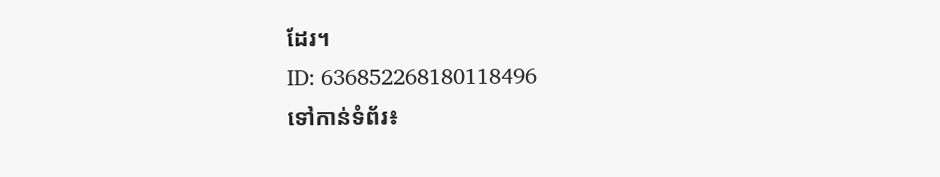ដែរ។
ID: 636852268180118496
ទៅកាន់ទំព័រ៖